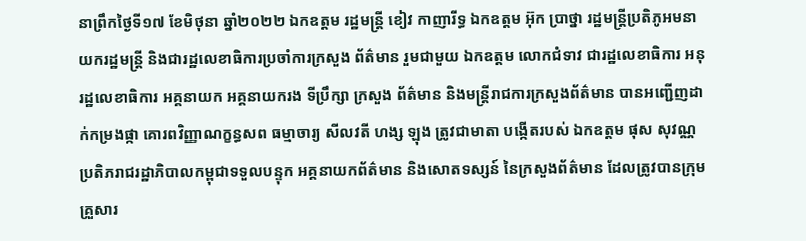នាព្រឹកថ្ងៃទី១៧ ខែមិថុនា ឆ្នាំ២០២២ ឯកឧត្តម រដ្ឋមន្រ្តី ខៀវ កាញារីទ្ធ ឯកឧត្តម អ៊ុក ប្រាថ្នា រដ្ឋមន្រ្តីប្រតិភូអមនាយករដ្ឋមន្រ្តី និងជារដ្ឋលេខាធិការប្រចាំការក្រសួង ព័ត៌មាន រួមជាមួយ ឯកឧត្តម លោកជំទាវ ជារដ្ឋលេខាធិការ អនុរដ្ឋលេខាធិការ អគ្គនាយក អគ្គនាយករង ទីប្រឹក្សា ក្រសួង ព័ត៌មាន និងមន្រ្តីរាជការក្រសួងព័ត៌មាន បានអញ្ជើញដាក់កម្រងផ្កា គោរពវិញ្ញាណក្ខន្ធសព ធម្មាចារ្យ សីលវតី ហង្ស ឡុង ត្រូវជាមាតា បង្កើតរបស់ ឯកឧត្តម ផុស សុវណ្ណ ប្រតិភរាជរដ្ឋាភិបាលកម្ពុជាទទួលបន្ទុក អគ្គនាយកព័ត៌មាន និងសោតទស្សន៍ នៃក្រសួងព័ត៌មាន ដែលត្រូវបានក្រុមគ្រួសារ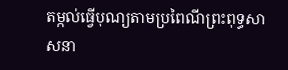តម្កល់ធ្វើបុណ្យតាមប្រពៃណីព្រះពុទ្ធសាសនា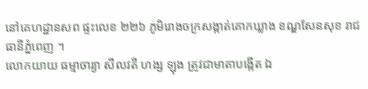នៅគេហដ្ឋានសព ផ្ទះលេខ ២២៦ ភូមិរោងចក្រសង្កាត់គោកឃ្លាង ខណ្ឌសែនសុខ រាជធានីភ្នំពេញ ។
លោកយាយ ធម្មាចារ្យា សីលវតី ហង្ស ឡុង ត្រូវជាមាតាបង្កើត ឯ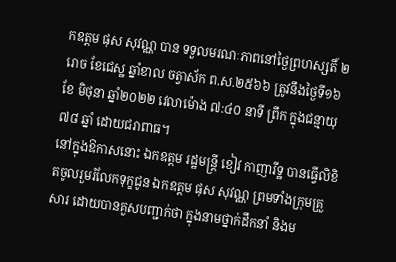កឧត្តម ផុស សុវណ្ណ បាន ទទួលមរណៈភាពនៅថ្ងៃព្រហស្សតិ៍ ២រោច ខែជេស្ឋ ឆ្នាំខាល ចត្វាស័ក ព.ស.២៥៦៦ ត្រូវនឹងថ្ងៃទី១៦ ខែ មិថុនា ឆ្នាំ២០២២ វេលាម៉ោង ៧:៤០ នាទី ព្រឹក ក្នុងជន្មាយុ ៧៨ ឆ្នាំ ដោយជរាពាធ។
នៅក្នុងឱកាសនោះ ឯកឧត្តម រដ្ឋមន្រ្តី ខៀវ កាញារីទ្ឋ បានធ្វើលិខិតចូលរួមរំលែកទុក្ខជូន ឯកឧត្តម ផុស សុវណ្ណ ព្រមទាំងក្រុមគ្រួសារ ដោយបានគួសបញ្ជាក់ថា ក្នុងនាមថ្នាក់ដឹកនាំ និងម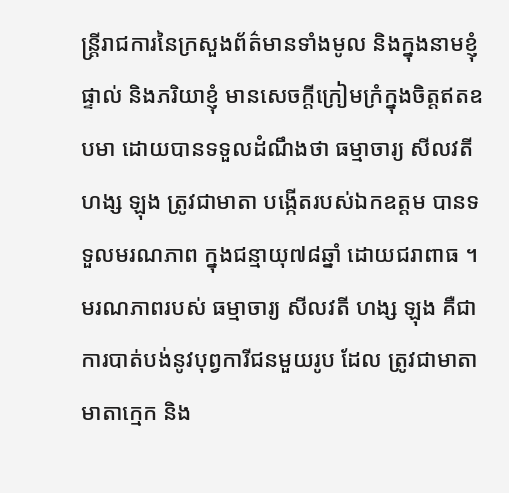ន្ត្រីរាជការនៃក្រសួងព័ត៌មានទាំងមូល និងក្នុងនាមខ្ញុំផ្ទាល់ និងភរិយាខ្ញុំ មានសេចក្តីក្រៀមក្រំក្នុងចិត្តឥតឧបមា ដោយបានទទួលដំណឹងថា ធម្មាចារ្យ សីលវតី ហង្ស ឡុង ត្រូវជាមាតា បង្កើតរបស់ឯកឧត្តម បានទទួលមរណភាព ក្នុងជន្មាយុ៧៨ឆ្នាំ ដោយជរាពាធ ។
មរណភាពរបស់ ធម្មាចារ្យ សីលវតី ហង្ស ឡុង គឺជាការបាត់បង់នូវបុព្វការីជនមួយរូប ដែល ត្រូវជាមាតា មាតាក្មេក និង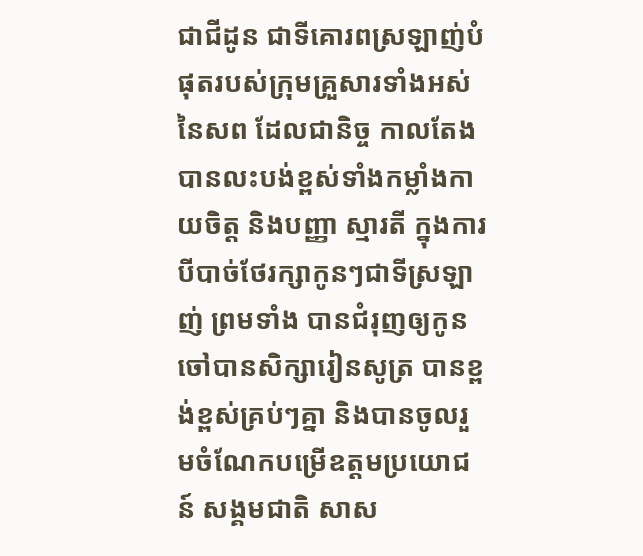ជាជីដូន ជាទីគោរពស្រឡាញ់បំផុតរបស់ក្រុមគ្រួសារទាំងអស់នៃសព ដែលជានិច្ច កាលតែងបានលះបង់ខ្ពស់ទាំងកម្លាំងកាយចិត្ត និងបញ្ញា ស្មារតី ក្នុងការបីបាច់ថែរក្សាកូនៗជាទីស្រឡាញ់ ព្រមទាំង បានជំរុញឲ្យកូនចៅបានសិក្សារៀនសូត្រ បានខ្ពង់ខ្ពស់គ្រប់ៗគ្នា និងបានចូលរួមចំណែកបម្រើឧត្តមប្រយោជន៍ សង្គមជាតិ សាស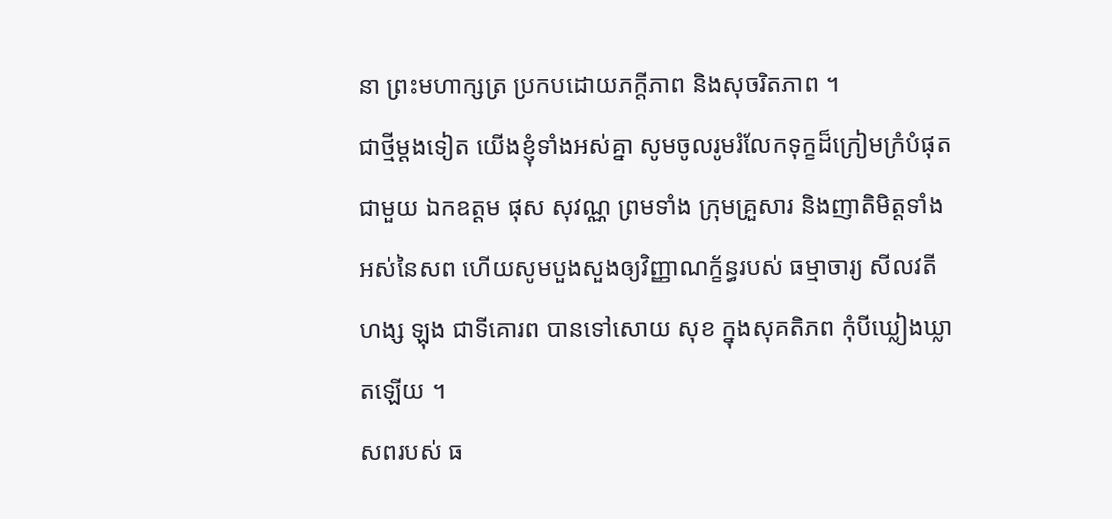នា ព្រះមហាក្សត្រ ប្រកបដោយភក្តីភាព និងសុចរិតភាព ។
ជាថ្មីម្ដងទៀត យើងខ្ញុំទាំងអស់គ្នា សូមចូលរូមរំលែកទុក្ខដ៏ក្រៀមក្រំបំផុត ជាមួយ ឯកឧត្តម ផុស សុវណ្ណ ព្រមទាំង ក្រុមគ្រួសារ និងញាតិមិត្តទាំងអស់នៃសព ហើយសូមបួងសួងឲ្យវិញ្ញាណក្ខ័ន្ធរបស់ ធម្មាចារ្យ សីលវតី ហង្ស ឡុង ជាទីគោរព បានទៅសោយ សុខ ក្នុងសុគតិភព កុំបីឃ្លៀងឃ្លាតឡើយ ។
សពរបស់ ធ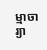ម្មាចារ្យា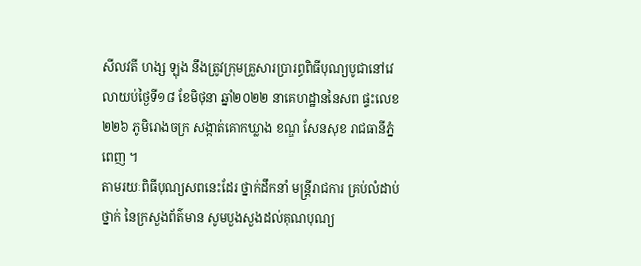សីលវតី ហង្ស ឡុង នឹងត្រូវក្រុមគ្រួសារប្រារព្ធពិធីបុណ្យបូជានៅវេលាយប់ថ្ងៃទី១៨ ខែមិថុនា ឆ្នាំ២០២២ នាគេហដ្ឋាននៃសព ផ្ទះលេខ ២២៦ ភូមិរោងចក្រ សង្កាត់គោកឃ្លាង ខណ្ឌ សែនសុខ រាជធានីភ្នំពេញ ។
តាមរយៈពិធីបុណ្យសពនេះដែរ ថ្នាក់ដឹកនាំ មន្រ្តីរាជការ គ្រប់លំដាប់ថ្នាក់ នៃក្រសួងព័ត៌មាន សូមបួងសួងដល់គុណបុណ្យ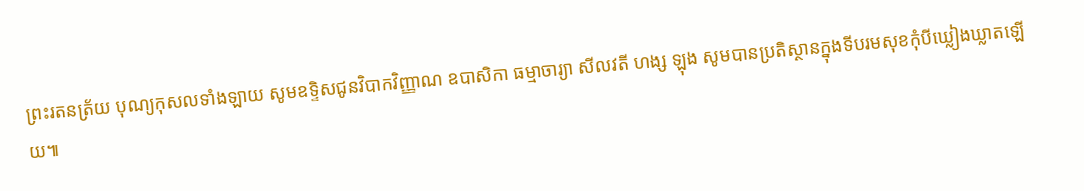ព្រះរតនត្រ័យ បុណ្យកុសលទាំងឡាយ សូមឧទ្ទិសជូនវិបាកវិញ្ញាណ ឧបាសិកា ធម្មាចារ្យា សីលវតី ហង្ស ឡុង សូមបានប្រតិស្ថានក្នុងទីបរមសុខកុំបីឃ្លៀងឃ្លាតឡើយ៕